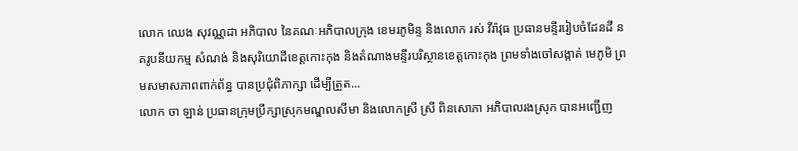លោក ឈេង សុវណ្ណដា អភិបាល នៃគណៈអភិបាលក្រុង ខេមរភូមិន្ទ និងលោក រស់ វីរ៉ាវុធ ប្រធានមន្ទីររៀបចំដែនដី នគរូបនីយកម្ម សំណង់ និងសុរិយោដីខេត្តកោះកុង និងតំណាងមន្ទីរបរិស្ថានខេត្តកោះកុង ព្រមទាំងចៅសង្កាត់ មេភូមិ ព្រមសមាសភាពពាក់ព័ន្ធ បានប្រជុំពិភាក្សា ដើម្បីត្រួត...
លោក ចា ឡាន់ ប្រធានក្រុមប្រឹក្សាស្រុកមណ្ឌលសីមា និងលោកស្រី ស្រី ពិនសោភា អភិបាលរងស្រុក បានអញ្ជើញ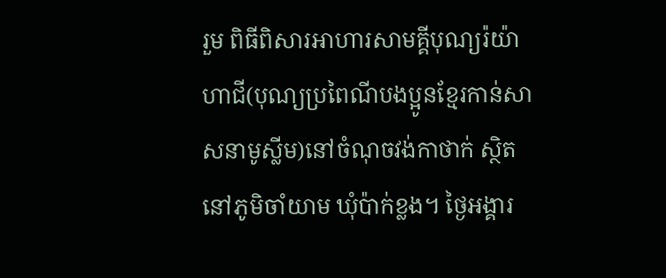រួម ពិធីពិសារអាហារសាមគ្គីបុណ្យរ៉យ៉ាហាជី(បុណ្យប្រពៃណីបងប្អូនខ្មែរកាន់សាសនាមូស្លីម)នៅចំណុចវង់កាថាក់ ស្ថិតនៅភូមិចាំយាម ឃុំប៉ាក់ខ្លង។ ថ្ងៃអង្គារ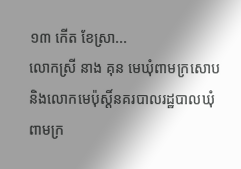១៣ កើត ខែស្រា...
លោកស្រី នាង គុន មេឃុំពាមក្រសោប និងលោកមេប៉ុស្តិ៍នគរបាលរដ្ឋបាលឃុំពាមក្រ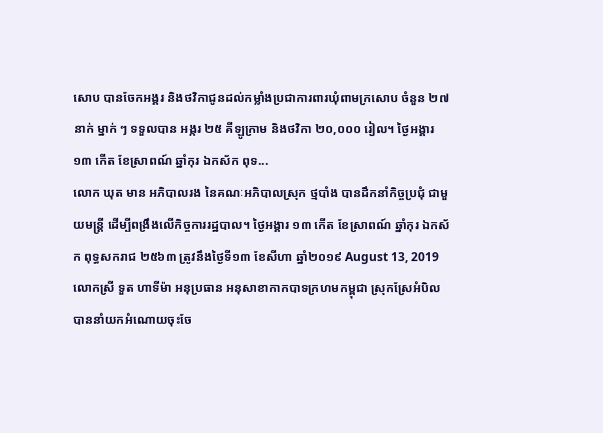សោប បានចែកអង្គរ និងថវិកាជូនដល់កម្លាំងប្រជាការពារឃុំពាមក្រសោប ចំនួន ២៧ នាក់ ម្នាក់ ៗ ទទួលបាន អង្ករ ២៥ គីឡូក្រាម និងថវិកា ២០,០០០ រៀល។ ថ្ងៃអង្គារ ១៣ កើត ខែស្រាពណ៍ ឆ្នាំកុរ ឯកស័ក ពុទ...
លោក ឃុត មាន អភិបាលរង នៃគណៈអភិបាលស្រុក ថ្មបាំង បានដឹកនាំកិច្ចប្រជុំ ជាមួយមន្ត្រី ដើម្បីពង្រឹងលើកិច្ចការរដ្ឋបាល។ ថ្ងៃអង្គារ ១៣ កើត ខែស្រាពណ៍ ឆ្នាំកុរ ឯកស័ក ពុទ្ធសករាជ ២៥៦៣ ត្រូវនឹងថ្ងៃទី១៣ ខែសីហា ឆ្នាំ២០១៩ August 13, 2019
លោកស្រី ទួត ហាទីម៉ា អនុប្រធាន អនុសាខាកាកបាទក្រហមកម្ពុជា ស្រុកស្រែអំបិល បាននាំយកអំណោយចុះចែ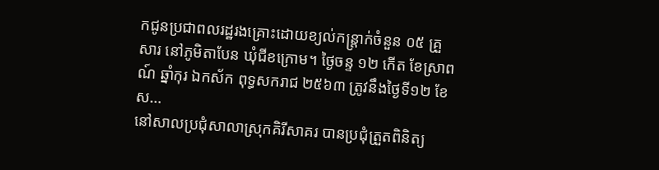កជូនប្រជាពលរដ្ឋរងគ្រោះដោយខ្យល់កន្ត្រាក់ចំនួន ០៥ គ្រួសារ នៅភូមិតាបែន ឃុំជីខក្រោម។ ថ្ងៃចន្ទ ១២ កើត ខែស្រាពណ៍ ឆ្នាំកុរ ឯកស័ក ពុទ្ធសករាជ ២៥៦៣ ត្រូវនឹងថ្ងៃទី១២ ខែស...
នៅសាលប្រជុំសាលាស្រុកគិរីសាគរ បានប្រជុំត្រួតពិនិត្យ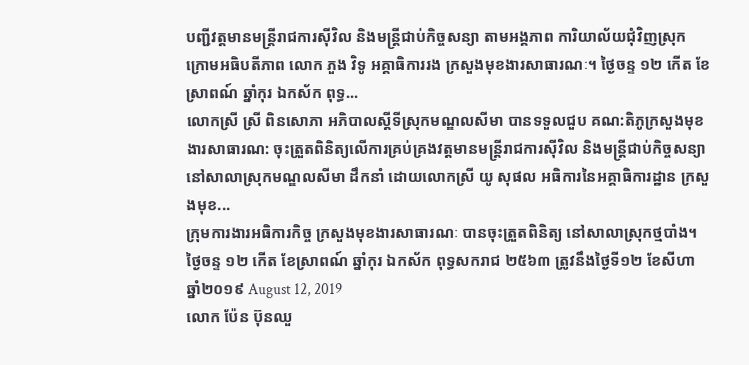បញ្ជីវត្តមានមន្ត្រីរាជការស៊ីវិល និងមន្ត្រីជាប់កិច្ចសន្យា តាមអង្គភាព ការិយាល័យជុំវិញស្រុក ក្រោមអធិបតីភាព លោក ភួង វិទូ អគ្គាធិការរង ក្រសួងមុខងារសាធារណៈ។ ថ្ងៃចន្ទ ១២ កើត ខែស្រាពណ៍ ឆ្នាំកុរ ឯកស័ក ពុទ្ធ...
លោកស្រី ស្រី ពិនសោភា អភិបាលស្តីទីស្រុកមណ្ឌលសីមា បានទទួលជួប គណ:តិភូក្រសួងមុខងារសាធារណ: ចុះត្រួតពិនិត្យលើការគ្រប់គ្រងវត្តមានមន្រ្តីរាជការស៊ីវិល និងមន្រ្តីជាប់កិច្ចសន្យា នៅសាលាស្រុកមណ្ឌលសីមា ដឹកនាំ ដោយលោកស្រី យូ សុផល អធិការនៃអគ្គាធិការដ្ឋាន ក្រសួងមុខ...
ក្រុមការងារអធិការកិច្ច ក្រសួងមុខងារសាធារណៈ បានចុះត្រួតពិនិត្យ នៅសាលាស្រុកថ្មបាំង។ ថ្ងៃចន្ទ ១២ កើត ខែស្រាពណ៍ ឆ្នាំកុរ ឯកស័ក ពុទ្ធសករាជ ២៥៦៣ ត្រូវនឹងថ្ងៃទី១២ ខែសីហា ឆ្នាំ២០១៩ August 12, 2019
លោក ប៉ែន ប៊ុនឈួ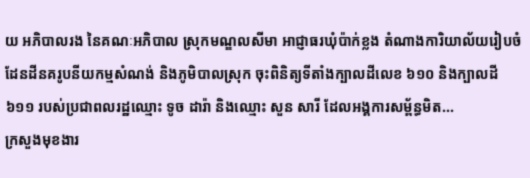យ អភិបាលរង នៃគណៈអភិបាល ស្រុកមណ្ឌលសីមា អាជ្ញាធរឃុំប៉ាក់ខ្លង តំណាងការិយាល័យរៀបចំដែនដីនគរូបនីយកម្មសំណង់ និងភូមិបាលស្រុក ចុះពិនិត្យទីតាំងក្បាលដីលេខ ៦១០ និងក្បាលដី៦១១ របស់ប្រជាពលរដ្ឋឈ្មោះ ទូច ដារ៉ា និងឈ្មោះ សួន សារី ដែលអង្គការសម្ព័ន្ធមិត...
ក្រសួងមុខងារ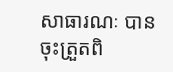សាធារណៈ បានចុះត្រួតពិ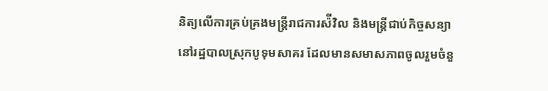និត្យលើការគ្រប់គ្រងមន្រ្តីរាជការស៉ីវិល និងមន្ត្រីជាប់កិច្ចសន្យា នៅរដ្ឋបាលស្រុកបូទុមសាគរ ដែលមានសមាសភាពចូលរួមចំនួ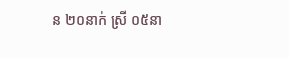ន ២០នាក់ ស្រី ០៥នា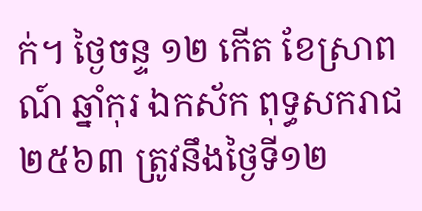ក់។ ថ្ងៃចន្ទ ១២ កើត ខែស្រាពណ៍ ឆ្នាំកុរ ឯកស័ក ពុទ្ធសករាជ ២៥៦៣ ត្រូវនឹងថ្ងៃទី១២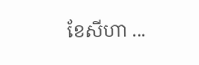ខែសីហា ...